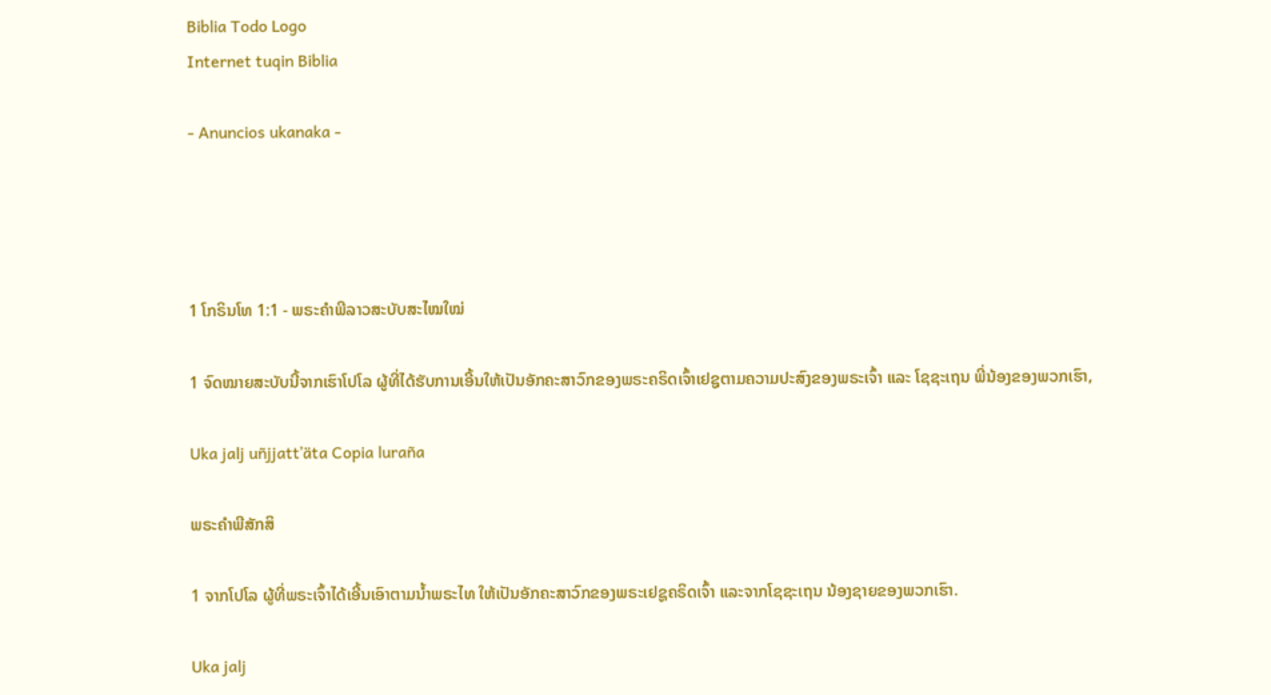Biblia Todo Logo
Internet tuqin Biblia

- Anuncios ukanaka -




1 ໂກຣິນໂທ 1:1 - ພຣະຄຳພີລາວສະບັບສະໄໝໃໝ່

1 ຈົດໝາຍສະບັບນີ້ຈາກເຮົາໂປໂລ ຜູ້ທີ່ໄດ້ຮັບການເອີ້ນໃຫ້ເປັນອັກຄະສາວົກຂອງພຣະຄຣິດເຈົ້າເຢຊູຕາມຄວາມປະສົງຂອງພຣະເຈົ້າ ແລະ ໂຊຊະເຖນ ພີ່ນ້ອງຂອງພວກເຮົາ,

Uka jalj uñjjattʼäta Copia luraña

ພຣະຄຳພີສັກສິ

1 ຈາກໂປໂລ ຜູ້ທີ່ພຣະເຈົ້າໄດ້ເອີ້ນເອົາຕາມນໍ້າພຣະໄທ ໃຫ້ເປັນອັກຄະສາວົກຂອງພຣະເຢຊູຄຣິດເຈົ້າ ແລະຈາກໂຊຊະເຖນ ນ້ອງຊາຍຂອງພວກເຮົາ.

Uka jalj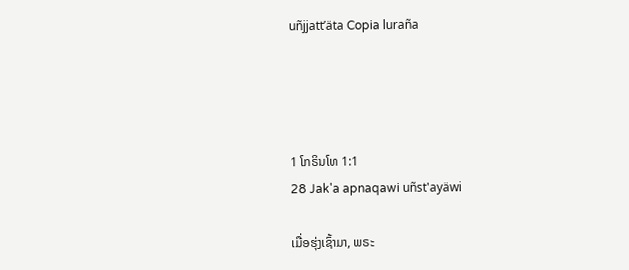uñjjattʼäta Copia luraña




1 ໂກຣິນໂທ 1:1
28 Jak'a apnaqawi uñst'ayäwi

ເມື່ອຮຸ່ງເຊົ້າມາ, ພຣະ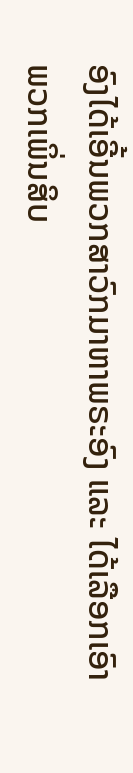ອົງໄດ້ເອີ້ນພວກສາວົກມາຫາພຣະອົງ ແລະ ໄດ້ເລືອກເອົາພວກເພິ່ນສິບ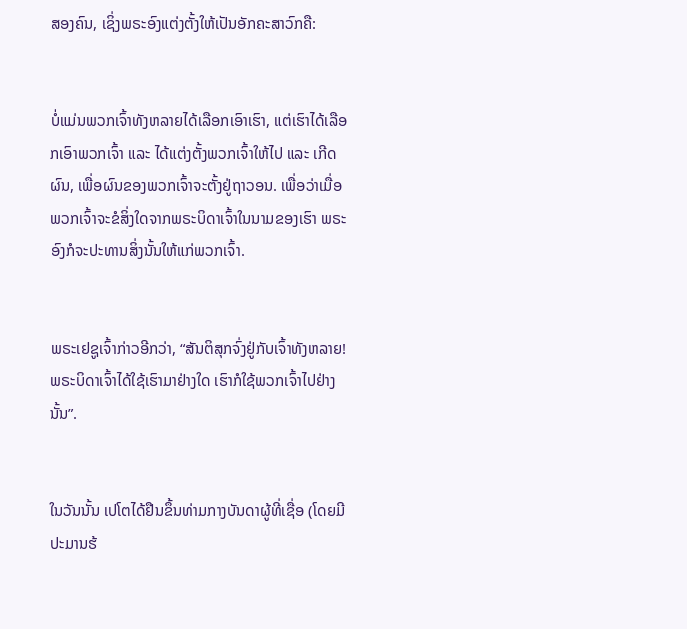ສອງຄົນ, ເຊິ່ງພຣະອົງແຕ່ງຕັ້ງໃຫ້ເປັນອັກຄະສາວົກຄື:


ບໍ່ແມ່ນພວກເຈົ້າທັງຫລາຍໄດ້ເລືອກເອົາເຮົາ, ແຕ່ເຮົາໄດ້ເລືອກເອົາພວກເຈົ້າ ແລະ ໄດ້ແຕ່ງຕັ້ງພວກເຈົ້າໃຫ້ໄປ ແລະ ເກີດຜົນ, ເພື່ອຜົນຂອງພວກເຈົ້າຈະຕັ້ງຢູ່ຖາວອນ. ເພື່ອວ່າເມື່ອພວກເຈົ້າຈະຂໍສິ່ງໃດຈາກພຣະບິດາເຈົ້າໃນນາມຂອງເຮົາ ພຣະອົງກໍຈະປະທານສິ່ງນັ້ນໃຫ້ແກ່ພວກເຈົ້າ.


ພຣະເຢຊູເຈົ້າກ່າວອີກວ່າ, “ສັນຕິສຸກຈົ່ງຢູ່ກັບເຈົ້າທັງຫລາຍ! ພຣະບິດາເຈົ້າໄດ້ໃຊ້ເຮົາມາຢ່າງໃດ ເຮົາກໍໃຊ້ພວກເຈົ້າໄປຢ່າງນັ້ນ”.


ໃນວັນນັ້ນ ເປໂຕໄດ້ຢືນຂຶ້ນທ່າມກາງບັນດາຜູ້ທີ່ເຊື່ອ (ໂດຍມີປະມານຮ້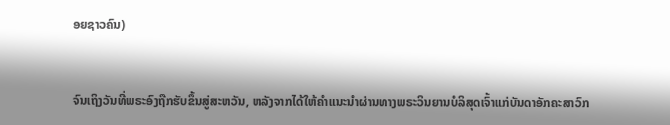ອຍຊາວຄົນ)


ຈົນເຖິງວັນທີ່ພຣະອົງຖືກຮັບຂຶ້ນສູ່ສະຫວັນ, ຫລັງຈາກໄດ້ໃຫ້ຄຳແນະນຳຜ່ານທາງພຣະວິນຍານບໍລິສຸດເຈົ້າແກ່ບັນດາອັກຄະສາວົກ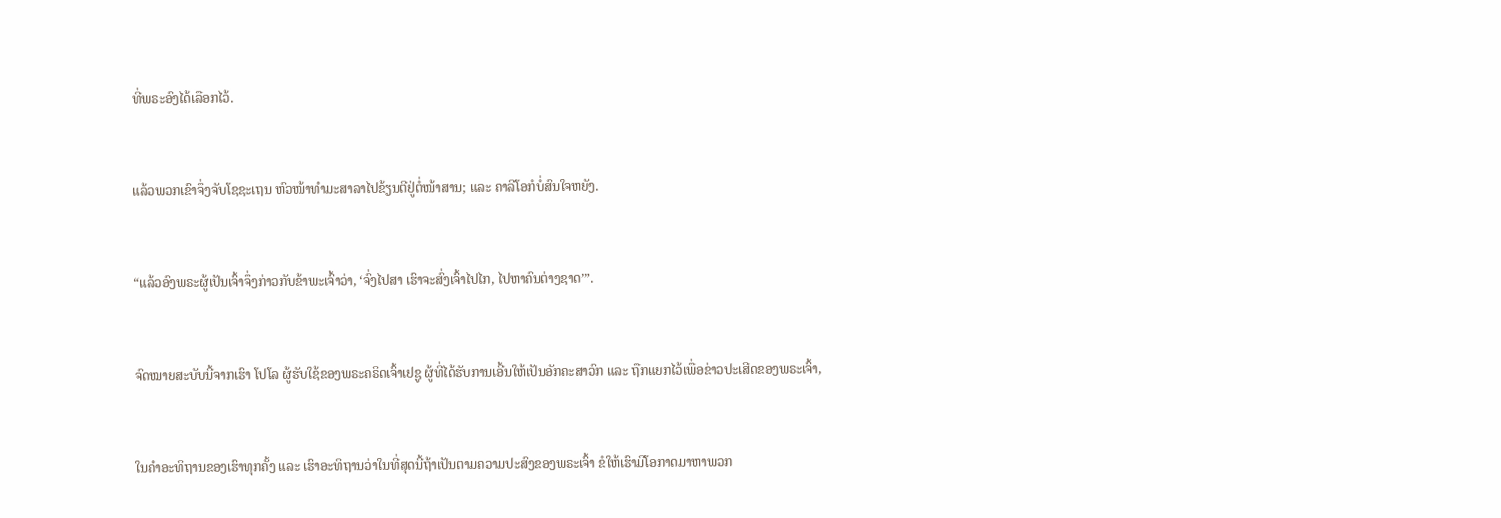ທີ່ພຣະອົງໄດ້ເລືອກໄວ້.


ແລ້ວພວກເຂົາຈຶ່ງຈັບໂຊຊະເຖນ ຫົວໜ້າທຳມະສາລາໄປຂ້ຽນຕີຢູ່ຕໍ່ໜ້າສານ; ແລະ ຄາລີໂອກໍບໍ່ສົນໃຈຫຍັງ.


“ແລ້ວອົງພຣະຜູ້ເປັນເຈົ້າຈຶ່ງກ່າວກັບຂ້າພະເຈົ້າວ່າ, ‘ຈົ່ງໄປສາ ເຮົາຈະສົ່ງເຈົ້າໄປໄກ, ໄປຫາຄົນຕ່າງຊາດ’”.


ຈົດໝາຍສະບັບນີ້ຈາກເຮົາ ໂປໂລ ຜູ້ຮັບໃຊ້ຂອງພຣະຄຣິດເຈົ້າເຢຊູ ຜູ້ທີ່ໄດ້ຮັບການເອີ້ນໃຫ້ເປັນອັກຄະສາວົກ ແລະ ຖືກແຍກໄວ້ເພື່ອຂ່າວປະເສີດຂອງພຣະເຈົ້າ,


ໃນຄຳອະທິຖານຂອງເຮົາທຸກຄັ້ງ ແລະ ເຮົາອະທິຖານວ່າໃນທີ່ສຸດນີ້ຖ້າເປັນຕາມຄວາມປະສົງຂອງພຣະເຈົ້າ ຂໍໃຫ້ເຮົາມີໂອກາດມາຫາພວກ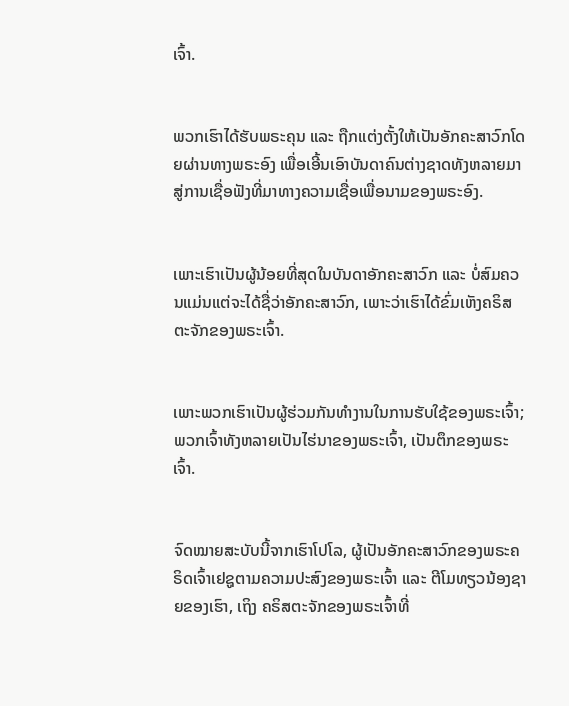ເຈົ້າ.


ພວກເຮົາໄດ້ຮັບພຣະຄຸນ ແລະ ຖືກແຕ່ງຕັ້ງໃຫ້ເປັນອັກຄະສາວົກໂດຍຜ່ານທາງພຣະອົງ ເພື່ອເອີ້ນເອົາບັນດາຄົນຕ່າງຊາດທັງຫລາຍມາສູ່ການເຊື່ອຟັງທີ່ມາທາງຄວາມເຊື່ອເພື່ອນາມຂອງພຣະອົງ.


ເພາະເຮົາເປັນຜູ້ນ້ອຍທີ່ສຸດໃນບັນດາອັກຄະສາວົກ ແລະ ບໍ່ສົມຄວນແມ່ນແຕ່ຈະໄດ້ຊື່ວ່າອັກຄະສາວົກ, ເພາະວ່າເຮົາໄດ້ຂົ່ມເຫັງຄຣິສຕະຈັກຂອງພຣະເຈົ້າ.


ເພາະພວກເຮົາເປັນຜູ້ຮ່ວມກັນທຳງານໃນການຮັບໃຊ້ຂອງພຣະເຈົ້າ; ພວກເຈົ້າທັງຫລາຍເປັນໄຮ່ນາຂອງພຣະເຈົ້າ, ເປັນຕຶກຂອງພຣະເຈົ້າ.


ຈົດໝາຍສະບັບນີ້ຈາກເຮົາໂປໂລ, ຜູ້ເປັນອັກຄະສາວົກຂອງພຣະຄຣິດເຈົ້າເຢຊູຕາມຄວາມປະສົງຂອງພຣະເຈົ້າ ແລະ ຕີໂມທຽວນ້ອງຊາຍຂອງເຮົາ, ເຖິງ ຄຣິສຕະຈັກຂອງພຣະເຈົ້າທີ່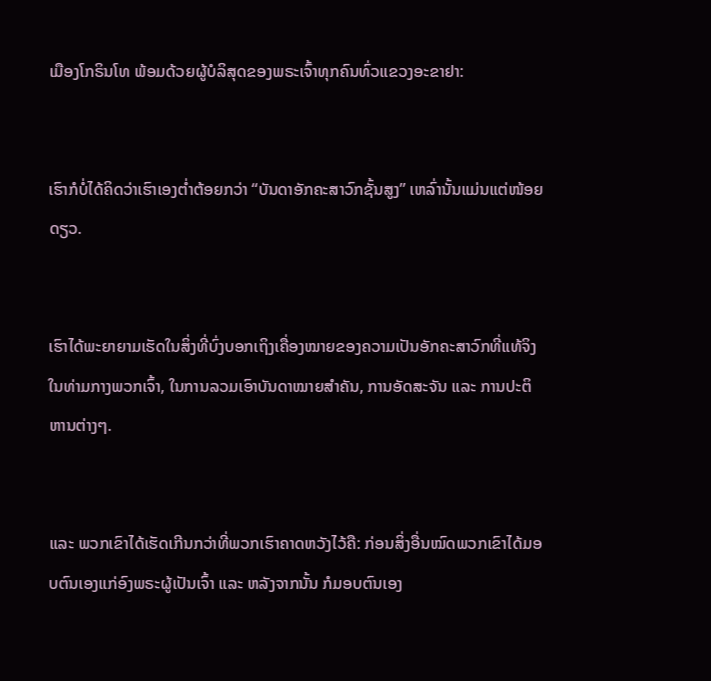ເມືອງໂກຣິນໂທ ພ້ອມດ້ວຍຜູ້ບໍລິສຸດຂອງພຣະເຈົ້າທຸກຄົນທົ່ວແຂວງອະຂາຢາ:


ເຮົາກໍບໍ່ໄດ້ຄິດວ່າເຮົາເອງຕໍ່າຕ້ອຍກວ່າ “ບັນດາອັກຄະສາວົກຊັ້ນສູງ” ເຫລົ່ານັ້ນແມ່ນແຕ່ໜ້ອຍດຽວ.


ເຮົາໄດ້ພະຍາຍາມເຮັດໃນສິ່ງທີ່ບົ່ງບອກເຖິງເຄື່ອງໝາຍຂອງຄວາມເປັນອັກຄະສາວົກທີ່ແທ້ຈິງໃນທ່າມກາງພວກເຈົ້າ, ໃນການລວມເອົາບັນດາໝາຍສຳຄັນ, ການອັດສະຈັນ ແລະ ການປະຕິຫານຕ່າງໆ.


ແລະ ພວກເຂົາໄດ້ເຮັດເກີນກວ່າທີ່ພວກເຮົາຄາດຫວັງໄວ້ຄື: ກ່ອນສິ່ງອື່ນໝົດພວກເຂົາໄດ້ມອບຕົນເອງແກ່ອົງພຣະຜູ້ເປັນເຈົ້າ ແລະ ຫລັງຈາກນັ້ນ ກໍມອບຕົນເອງ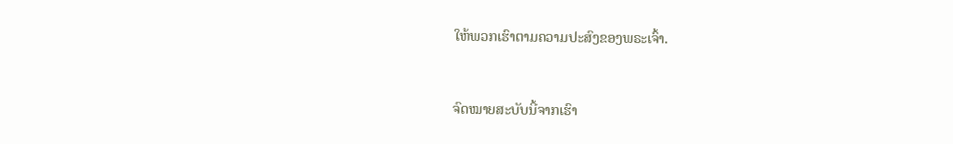ໃຫ້ພວກເຮົາຕາມຄວາມປະສົງຂອງພຣະເຈົ້າ.


ຈົດໝາຍສະບັບນີ້ຈາກເຮົາ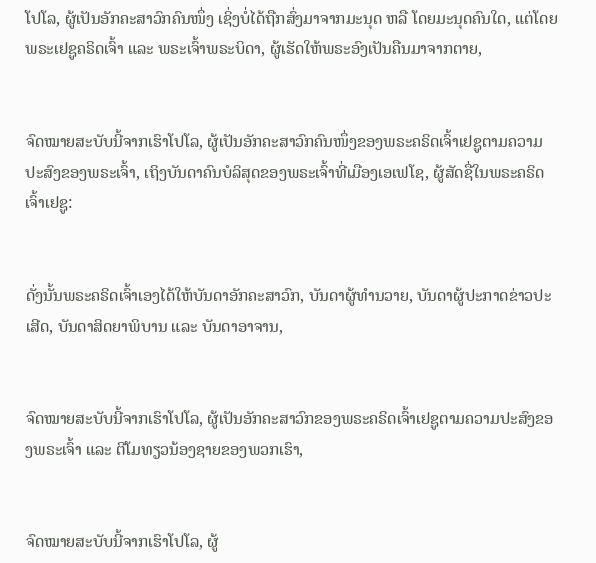ໂປໂລ, ຜູ້ເປັນອັກຄະສາວົກຄົນໜຶ່ງ ເຊິ່ງບໍ່ໄດ້ຖືກສົ່ງມາຈາກມະນຸດ ຫລື ໂດຍມະນຸດຄົນໃດ, ແຕ່ໂດຍພຣະເຢຊູຄຣິດເຈົ້າ ແລະ ພຣະເຈົ້າພຣະບິດາ, ຜູ້ເຮັດໃຫ້ພຣະອົງເປັນຄືນມາຈາກຕາຍ,


ຈົດໝາຍສະບັບນີ້ຈາກເຮົາໂປໂລ, ຜູ້ເປັນອັກຄະສາວົກຄົນໜຶ່ງຂອງພຣະຄຣິດເຈົ້າເຢຊູຕາມຄວາມປະສົງຂອງພຣະເຈົ້າ, ເຖິງບັນດາຄົນບໍລິສຸດຂອງພຣະເຈົ້າທີ່ເມືອງເອເຟໂຊ, ຜູ້ສັດຊື່ໃນພຣະຄຣິດເຈົ້າເຢຊູ:


ດັ່ງນັ້ນພຣະຄຣິດເຈົ້າເອງໄດ້ໃຫ້ບັນດາອັກຄະສາວົກ, ບັນດາຜູ້ທຳນວາຍ, ບັນດາຜູ້ປະກາດຂ່າວປະເສີດ, ບັນດາສິດຍາພິບານ ແລະ ບັນດາອາຈານ,


ຈົດໝາຍສະບັບນີ້ຈາກເຮົາໂປໂລ, ຜູ້ເປັນອັກຄະສາວົກຂອງພຣະຄຣິດເຈົ້າເຢຊູຕາມຄວາມປະສົງຂອງພຣະເຈົ້າ ແລະ ຕີໂມທຽວນ້ອງຊາຍຂອງພວກເຮົາ,


ຈົດໝາຍສະບັບນີ້ຈາກເຮົາໂປໂລ, ຜູ້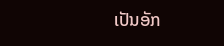ເປັນອັກ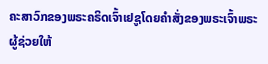ຄະສາວົກຂອງພຣະຄຣິດເຈົ້າເຢຊູໂດຍຄຳສັ່ງຂອງພຣະເຈົ້າພຣະຜູ້ຊ່ວຍໃຫ້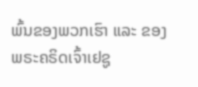ພົ້ນຂອງພວກເຮົາ ແລະ ຂອງພຣະຄຣິດເຈົ້າເຢຊູ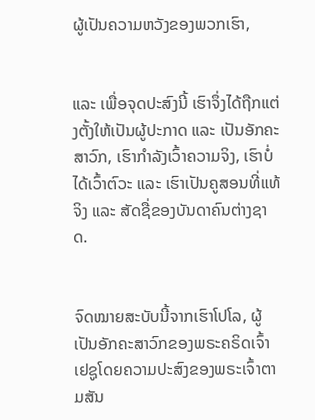ຜູ້ເປັນຄວາມຫວັງຂອງພວກເຮົາ,


ແລະ ເພື່ອຈຸດປະສົງນີ້ ເຮົາຈຶ່ງໄດ້ຖືກແຕ່ງຕັ້ງໃຫ້ເປັນຜູ້ປະກາດ ແລະ ເປັນອັກຄະສາວົກ, ເຮົາກຳລັງເວົ້າຄວາມຈິງ, ເຮົາບໍ່ໄດ້ເວົ້າຕົວະ ແລະ ເຮົາເປັນຄູສອນທີ່ແທ້ຈິງ ແລະ ສັດຊື່ຂອງບັນດາຄົນຕ່າງຊາດ.


ຈົດໝາຍສະບັບນີ້ຈາກເຮົາໂປໂລ, ຜູ້ເປັນອັກຄະສາວົກຂອງພຣະຄຣິດເຈົ້າເຢຊູໂດຍຄວາມປະສົງຂອງພຣະເຈົ້າຕາມສັນ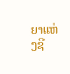ຍາແຫ່ງຊີ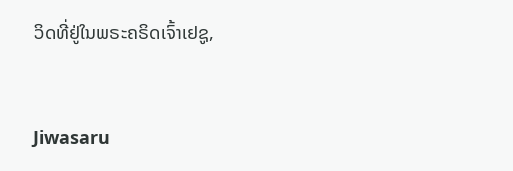ວິດທີ່ຢູ່ໃນພຣະຄຣິດເຈົ້າເຢຊູ,


Jiwasaru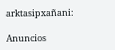arktasipxañani:

Anuncios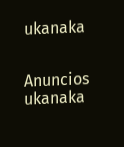ukanaka


Anuncios ukanaka